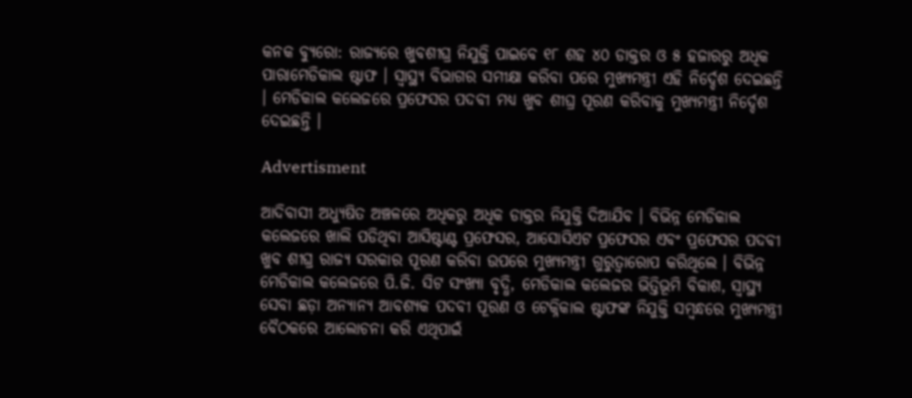କନକ ବ୍ୟୁରୋ: ରାଜ୍ୟରେ ଖୁବଶୀଘ୍ର ନିଯୁକ୍ତି ପାଇବେ ୧୮ ଶହ ୪୦ ଡାକ୍ତର ଓ ୫ ହଜାରରୁ ଅଧିକ ପାରାମେଡିକାଲ ଷ୍ଟାଫ । ସ୍ୱାସ୍ଥ୍ୟ ବିଭାଗର ସମୀକ୍ଷା କରିବା ପରେ ମୁଖ୍ୟମନ୍ତ୍ରୀ ଏହି ନିର୍ଦ୍ଦେଶ ଦେଇଛନ୍ତି । ମେଡିକାଲ କଲେଜରେ ପ୍ରଫେସର ପଦବୀ ମଧ୍ୟ ଖୁବ ଶୀଘ୍ର ପୂରଣ କରିବାକୁ ମୁଖ୍ୟମନ୍ତ୍ରୀ ନିର୍ଦ୍ଦେଶ ଦେଇଛନ୍ତି ।

Advertisment

ଆଦିବାସୀ ଅଧ୍ୟୁଷିତ ଅଞ୍ଚଳରେ ଅଧିକରୁ ଅଧିକ ଡାକ୍ତର ନିଯୁକ୍ତି ଦିଆଯିବ । ବିଭିନ୍ନ ମେଡିକାଲ କଲେଜରେ ଖାଲି ପଡିଥିବା ଆସିଷ୍ଟାଣ୍ଟ ପ୍ରଫେସର, ଆସୋସିଏଟ ପ୍ରଫେସର ଏବଂ ପ୍ରଫେସର ପଦବୀ ଖୁବ ଶୀଘ୍ର ରାଜ୍ୟ ସରକାର ପୂରଣ କରିବା ଉପରେ ମୁଖ୍ୟମନ୍ତ୍ରୀ ଗୁରୁତ୍ୱାରୋପ କରିଥିଲେ । ବିଭିନ୍ନ ମେଡିକାଲ କଲେଜରେ ପି.ଜି. ସିଟ ସଂଖ୍ୟା ବୃଦ୍ଧି, ମେଡିକାଲ କଲେଜର ଭିତ୍ତିଭୂମି ବିକାଶ, ସ୍ୱାସ୍ଥ୍ୟ ସେବା ଛଡ଼ା ଅନ୍ୟାନ୍ୟ ଆବଶ୍ୟକ ପଦବୀ ପୂରଣ ଓ ଟେକ୍ନିକାଲ ଷ୍ଟାଫଙ୍କ ନିଯୁକ୍ତି ସମ୍ବନ୍ଧରେ ମୁଖ୍ୟମନ୍ତ୍ରୀ ବୈଠକରେ ଆଲୋଚନା କରି ଏଥିପାଇଁ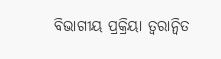ବିଭାଗୀୟ ପ୍ରକ୍ରିୟା ତ୍ୱରାନ୍ୱିତ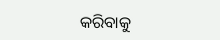କରିବାକୁ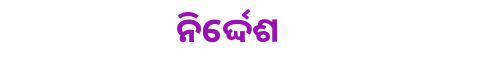ନିର୍ଦ୍ଦେଶ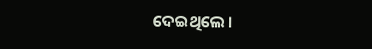ଦେଇଥିଲେ ।